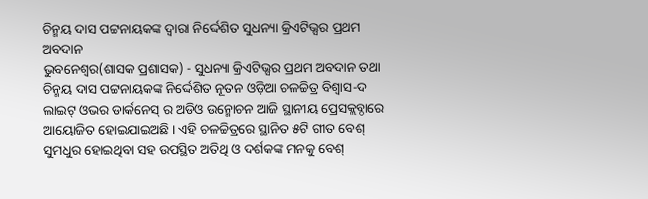ଚିନ୍ମୟ ଦାସ ପଟ୍ଟନାୟକଙ୍କ ଦ୍ୱାରା ନିର୍ଦ୍ଦେଶିତ ସୁଧନ୍ୟା କ୍ରିଏଟିଭ୍ସର ପ୍ରଥମ ଅବଦାନ
ଭୁବନେଶ୍ୱର(ଶାସକ ପ୍ରଶାସକ) - ସୁଧନ୍ୟା କ୍ରିଏଟିଭ୍ସର ପ୍ରଥମ ଅବଦାନ ତଥା ଚିନ୍ମୟ ଦାସ ପଟ୍ଟନାୟକଙ୍କ ନିର୍ଦ୍ଦେଶିତ ନୂତନ ଓଡ଼ିଆ ଚଳଚ୍ଚିତ୍ର ବିଶ୍ୱାସ-ଦ ଲାଇଟ୍ ଓଭର ଡାର୍କନେସ୍ ର ଅଡିଓ ଉନ୍ମୋଚନ ଆଜି ସ୍ଥାନୀୟ ପ୍ରେସକ୍ଲବ୍ଠାରେ ଆୟୋଜିତ ହୋଇଯାଇଅଛି । ଏହି ଚଳଚ୍ଚିତ୍ରରେ ସ୍ଥାନିତ ୫ଟି ଗୀତ ବେଶ୍ ସୁମଧୁର ହୋଇଥିବା ସହ ଉପସ୍ଥିତ ଅତିଥି ଓ ଦର୍ଶକଙ୍କ ମନକୁ ବେଶ୍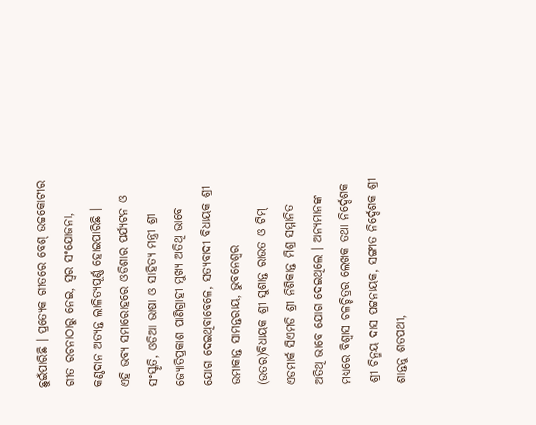ଛୁଇଁପାରିଛି । ପ୍ରତ୍ୟେକ ଗୀତରେ ବେଶ୍ ଉଚ୍ଚକୋଟୀର ଗୀତ ରଚନାଠାରୁ ନେଇ, ସ୍ୱର ସଂଯୋଜନା, କଣ୍ଠଦାନ ଅତ୍ୟନ୍ତ ଲାଳିତ୍ୟପୂର୍ଣ୍ଣ ହୋଇପାରିଛି ।
ଏହି ଭବ୍ୟ ସମାରୋହରେ ଓଡିଶାର ପର୍ଯ୍ୟଟନ ଓ ସଂସ୍କୃତି, ଓଡିଆ ଭାଷା ଓ ସାହିତ୍ୟ ମନ୍ତ୍ରୀ ଶ୍ରୀ ଜ୍ୟୋତିପ୍ରକାଶ ପାଣିଗ୍ରାହୀ ମୁଖ୍ୟ ଅତିଥି ଭାବେ ଯୋଗ ଦେଇଥିବାବେଳେ, ସତ୍ୟବାଦୀ ବିଧାୟକ ଶ୍ରୀ ଉମାକାନ୍ତ ସାମନ୍ତରାୟ, ଭୁବନେଶ୍ୱର (ଉତର)ବିଧାୟକ ଶ୍ରୀ ସୁଶାନ୍ତ ରାଉତ ଓ ଟିମ୍ ଏଡମାର୍କ ସିଏମଡି ଶ୍ରୀ ନିଶିକାନ୍ତ ମିଶ୍ର ସମ୍ମାନିତ ଅତିଥି ଭାବେ ଯୋଗ ଦେଇଥିଲେ । ଅନ୍ୟମାନଙ୍କ ମଧ୍ୟରେ ବିଶ୍ୱାସ ଚଳଚ୍ଚିତ୍ରର ଲେଖକ ତଥା ନିର୍ଦ୍ଦେଶକ ଶ୍ରୀ ଚିନ୍ମୟ ଦାସ ପଟ୍ଟନାୟକ, ସଙ୍ଗୀତ ନିର୍ଦ୍ଦେଶକ ଶ୍ରୀ ଶାନ୍ତନୁ ଶତପଥୀ,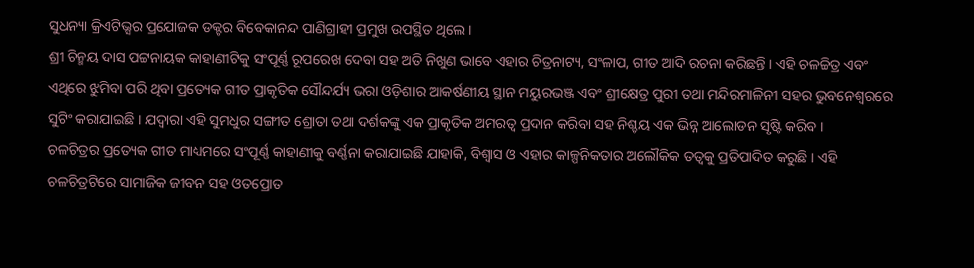ସୁଧନ୍ୟା କ୍ରିଏଟିଭ୍ସର ପ୍ରଯୋଜକ ଡକ୍ଟର ବିବେକାନନ୍ଦ ପାଣିଗ୍ରାହୀ ପ୍ରମୁଖ ଉପସ୍ଥିତ ଥିଲେ ।
ଶ୍ରୀ ଚିନ୍ମୟ ଦାସ ପଟ୍ଟନାୟକ କାହାଣୀଟିକୁ ସଂପୂର୍ଣ୍ଣ ରୂପରେଖ ଦେବା ସହ ଅତି ନିଖୁଣ ଭାବେ ଏହାର ଚିତ୍ରନାଟ୍ୟ, ସଂଳାପ, ଗୀତ ଆଦି ରଚନା କରିଛନ୍ତି । ଏହି ଚଳଚ୍ଚିତ୍ର ଏବଂ ଏଥିରେ ଝୁମିବା ପରି ଥିବା ପ୍ରତ୍ୟେକ ଗୀତ ପ୍ରାକୃତିକ ସୌନ୍ଦର୍ଯ୍ୟ ଭରା ଓଡ଼ିଶାର ଆକର୍ଷଣୀୟ ସ୍ଥାନ ମୟୁରଭଞ୍ଜ ଏବଂ ଶ୍ରୀକ୍ଷେତ୍ର ପୁରୀ ତଥା ମନ୍ଦିରମାଳିନୀ ସହର ଭୁବନେଶ୍ୱରରେ ସୁଟିଂ କରାଯାଇଛି । ଯଦ୍ୱାରା ଏହି ସୁମଧୁର ସଙ୍ଗୀତ ଶ୍ରୋତା ତଥା ଦର୍ଶକଙ୍କୁ ଏକ ପ୍ରାକୃତିକ ଅମରତ୍ୱ ପ୍ରଦାନ କରିବା ସହ ନିଶ୍ଚୟ ଏକ ଭିନ୍ନ ଆଲୋଡନ ସୃଷ୍ଟି କରିବ ।
ଚଳଚିତ୍ରର ପ୍ରତ୍ୟେକ ଗୀତ ମାଧ୍ୟମରେ ସଂପୂର୍ଣ୍ଣ କାହାଣୀକୁ ବର୍ଣ୍ଣନା କରାଯାଇଛି ଯାହାକି, ବିଶ୍ୱାସ ଓ ଏହାର କାଳ୍ପନିକତାର ଅଲୌକିକ ତତ୍ୱକୁ ପ୍ରତିପାଦିତ କରୁଛି । ଏହି ଚଳଚିତ୍ରଟିରେ ସାମାଜିକ ଜୀବନ ସହ ଓତପ୍ରୋତ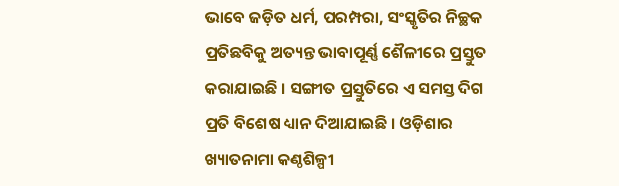ଭାବେ ଜଡ଼ିତ ଧର୍ମ, ପରମ୍ପରା, ସଂସ୍କୃତିର ନିଚ୍ଛକ ପ୍ରତିଛବିକୁ ଅତ୍ୟନ୍ତ ଭାବାପୂର୍ଣ୍ଣ ଶୈଳୀରେ ପ୍ରସ୍ତୁତ କରାଯାଇଛି । ସଙ୍ଗୀତ ପ୍ରସ୍ତୁତିରେ ଏ ସମସ୍ତ ଦିଗ ପ୍ରତି ବିଶେଷ ଧ୍ୟାନ ଦିଆଯାଇଛି । ଓଡ଼ିଶାର ଖ୍ୟାତନାମା କଣ୍ଠଶିଳ୍ପୀ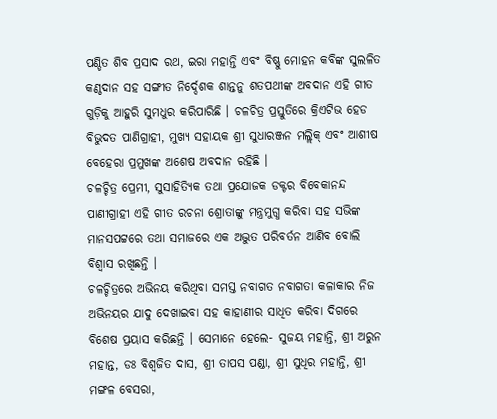ପଣ୍ଡିତ ଶିବ ପ୍ରସାଦ ରଥ, ଇରା ମହାନ୍ତି ଏବଂ ବିଷ୍ଣୁ ମୋହନ କବିଙ୍କ ସୁଲଳିତ କଣ୍ଠଦାନ ସହ ସଙ୍ଗୀତ ନିର୍ଦ୍ଦେଶକ ଶାନ୍ତନୁ ଶତପଥୀଙ୍କ ଅବଦାନ ଏହି ଗୀତ ଗୁଡ଼ିକୁ ଆହୁରି ସୁମଧୁର କରିପାରିଛି । ଚଳଚିତ୍ର ପ୍ରସ୍ତୁତିରେ କ୍ରିଏଟିଭ ହେଡ ବିଭୁଦତ ପାଣିଗ୍ରାହୀ, ମୁଖ୍ୟ ସହାୟକ ଶ୍ରୀ ସୁଧାରଞ୍ଜନ ମଲ୍ଲିକ୍ ଏବଂ ଆଶୀଷ ବେହେରା ପ୍ରମୁଖଙ୍କ ଅଶେଷ ଅବଦାନ ରହିଛି ।
ଚଳଚ୍ଚିତ୍ର ପ୍ରେମୀ, ସୁସାହିତ୍ୟିକ ତଥା ପ୍ରଯୋଜକ ଡକ୍ଟର ବିବେକାନନ୍ଦ ପାଣୀଗ୍ରାହୀ ଏହି ଗୀତ ରଚନା ଶ୍ରୋତାଙ୍କୁ ମନ୍ତ୍ରମୁଗ୍ଧ କରିବା ସହ ସଭିଙ୍କ ମାନସପଟ୍ଟରେ ତଥା ସମାଜରେ ଏକ ଅଦ୍ଭୁତ ପରିବର୍ତନ ଆଣିବ ବୋଲି ବିଶ୍ୱାସ ରଖିଛନ୍ତି ।
ଚଳଚ୍ଚିତ୍ରରେ ଅଭିନୟ କରିଥିବା ସମସ୍ତ ନବାଗତ ନବାଗତା କଳାକାର ନିଜ ଅଭିନୟର ଯାଦୁ ଦେଖାଇବା ସହ କାହାଣୀର ସାଧିତ କରିବା ଦିଗରେ ବିଶେଷ ପ୍ରୟାସ କରିଛନ୍ତି । ସେମାନେ ହେଲେ- ସୁଜୟ ମହାନ୍ତି, ଶ୍ରୀ ଅରୁନ ମହାନ୍ତ, ଡଃ ବିଶ୍ୱଜିତ ଦାସ, ଶ୍ରୀ ତାପସ ପଣ୍ଡା, ଶ୍ରୀ ସୁଧିର ମହାନ୍ତି, ଶ୍ରୀ ମଙ୍ଗଳ ବେସରା,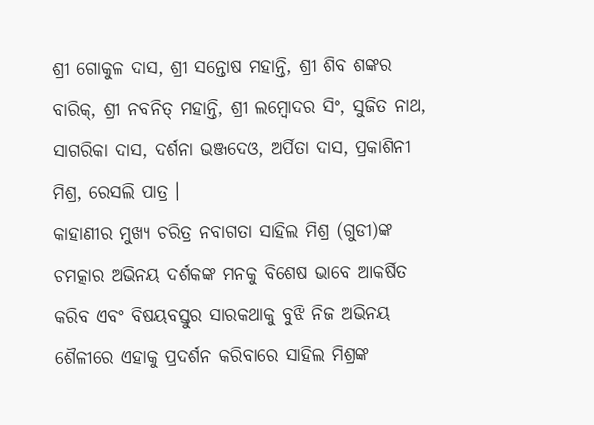ଶ୍ରୀ ଗୋକୁଳ ଦାସ, ଶ୍ରୀ ସନ୍ତୋଷ ମହାନ୍ତି, ଶ୍ରୀ ଶିବ ଶଙ୍କର ବାରିକ୍, ଶ୍ରୀ ନବନିତ୍ ମହାନ୍ତି, ଶ୍ରୀ ଲମ୍ବୋଦର ସିଂ, ସୁଜିତ ନାଥ, ସାଗରିକା ଦାସ, ଦର୍ଶନା ଭଞ୍ଜଦେଓ, ଅର୍ପିତା ଦାସ, ପ୍ରକାଶିନୀ ମିଶ୍ର, ରେସଲି ପାତ୍ର ।
କାହାଣୀର ମୁଖ୍ୟ ଚରିତ୍ର ନବାଗତା ସାହିଲ ମିଶ୍ର (ଗୁଡୀ)ଙ୍କ ଚମତ୍କାର ଅଭିନୟ ଦର୍ଶକଙ୍କ ମନକୁ ବିଶେଷ ଭାବେ ଆକର୍ଷିତ କରିବ ଏବଂ ବିଷୟବସ୍ତୁର ସାରକଥାକୁ ବୁଝି ନିଜ ଅଭିନୟ ଶୈଳୀରେ ଏହାକୁ ପ୍ରଦର୍ଶନ କରିବାରେ ସାହିଲ ମିଶ୍ରଙ୍କ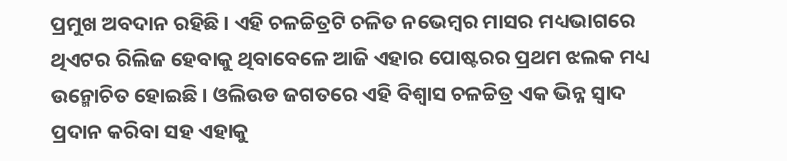ପ୍ରମୁଖ ଅବଦାନ ରହିଛି । ଏହି ଚଳଚ୍ଚିତ୍ରଟି ଚଳିତ ନଭେମ୍ବର ମାସର ମଧ୍ୟଭାଗରେ ଥିଏଟର ରିଲିଜ ହେବାକୁ ଥିବାବେଳେ ଆଜି ଏହାର ପୋଷ୍ଟରର ପ୍ରଥମ ଝଲକ ମଧ୍ୟ ଉନ୍ମୋଚିତ ହୋଇଛି । ଓଲିଉଡ ଜଗତରେ ଏହି ବିଶ୍ୱାସ ଚଳଚ୍ଚିତ୍ର ଏକ ଭିନ୍ନ ସ୍ୱାଦ ପ୍ରଦାନ କରିବା ସହ ଏହାକୁ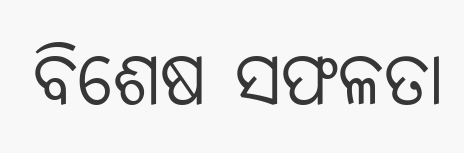ବିଶେଷ ସଫଳତା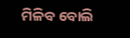ମିଳିବ ବୋଲି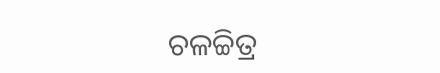ଚଳଚ୍ଚିତ୍ର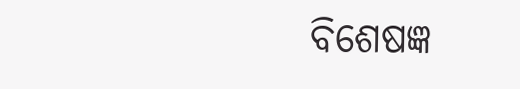ବିଶେଷଜ୍ଞ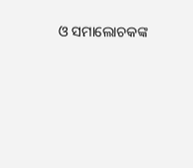ଓ ସମାଲୋଚକଙ୍କ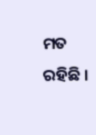ମତ ରହିଛି ।